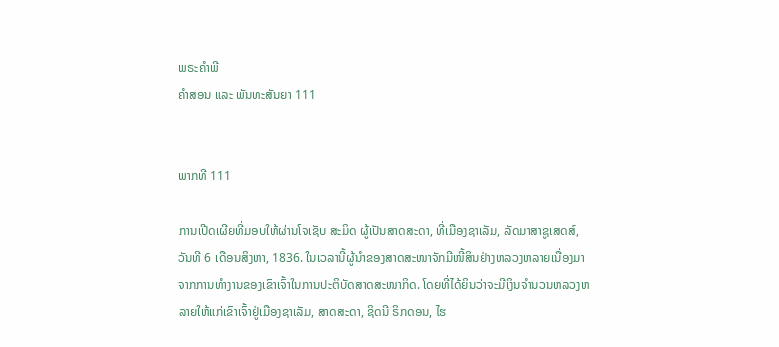ພຣະຄຳພີ
ຄຳສອນ ແລະ ພັນທະສັນຍາ 111


ພາກທີ 111

ການເປີດເຜີຍທີ່ມອບໃຫ້ຜ່ານໂຈເຊັບ ສະມິດ ຜູ້ເປັນສາດສະດາ, ທີ່ເມືອງຊາເລັມ, ລັດມາສາຊູເສດສ໌, ວັນທີ 6 ເດືອນສິງຫາ, 1836. ໃນເວລານີ້ຜູ້ນຳຂອງສາດສະໜາຈັກມີໜີ້ສິນຢ່າງຫລວງຫລາຍເນື່ອງມາຈາກການທຳງານຂອງເຂົາເຈົ້າໃນການປະຕິບັດສາດສະໜາກິດ. ໂດຍທີ່ໄດ້ຍິນວ່າຈະມີເງິນຈຳນວນຫລວງຫລາຍໃຫ້ແກ່ເຂົາເຈົ້າຢູ່ເມືອງຊາເລັມ, ສາດສະດາ, ຊິດນີ ຣິກດອນ, ໄຮ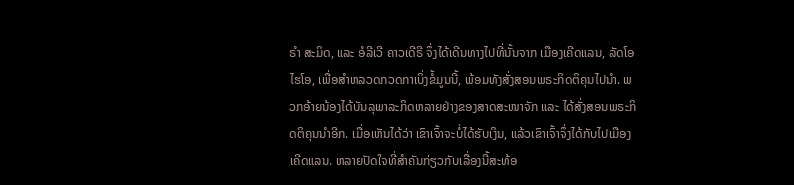ຣຳ ສະມິດ, ແລະ ອໍລີເວີ ຄາວເດີຣີ ຈຶ່ງໄດ້ເດີນທາງໄປທີ່ນັ້ນຈາກ ເມືອງເຄີດແລນ, ລັດໂອໄຮໂອ, ເພື່ອສຳຫລວດກວດກາເບິ່ງຂໍ້ມູນນີ້, ພ້ອມທັງສັ່ງສອນພຣະກິດຕິຄຸນໄປນຳ. ພວກອ້າຍນ້ອງໄດ້ບັນລຸພາລະກິດຫລາຍຢ່າງຂອງສາດສະໜາຈັກ ແລະ ໄດ້ສັ່ງສອນພຣະກິດຕິຄຸນນຳອີກ. ເມື່ອເຫັນໄດ້ວ່າ ເຂົາເຈົ້າຈະບໍ່ໄດ້ຮັບເງິນ, ແລ້ວເຂົາເຈົ້າຈຶ່ງໄດ້ກັບໄປເມືອງເຄີດແລນ. ຫລາຍປັດໃຈທີ່ສຳຄັນກ່ຽວກັບເລື່ອງນີ້ສະທ້ອ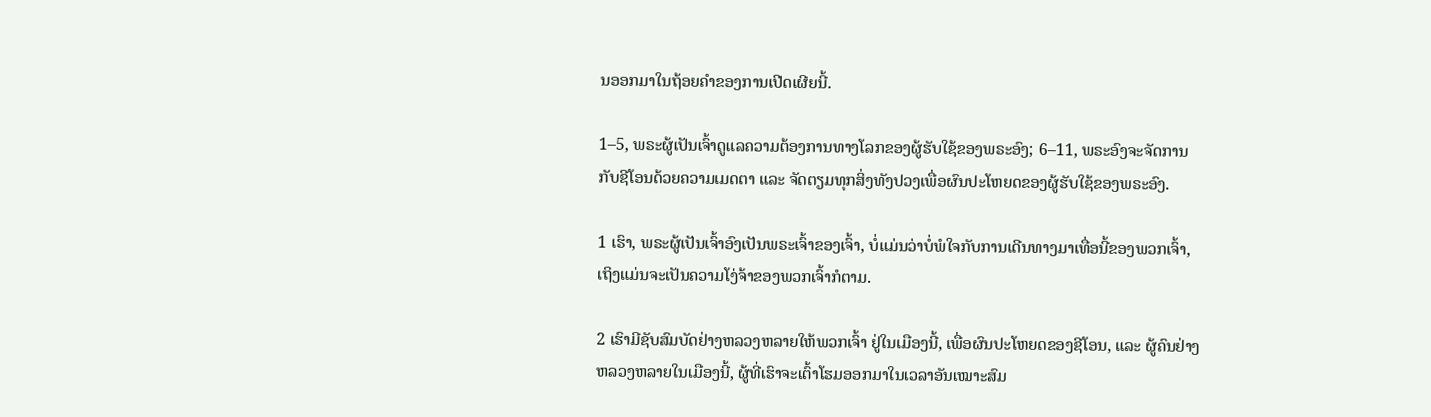ນອອກມາໃນຖ້ອຍຄຳຂອງການເປີດເຜີຍນີ້.

1–5, ພຣະຜູ້ເປັນເຈົ້າດູແລຄວາມຕ້ອງການທາງໂລກຂອງຜູ້ຮັບໃຊ້ຂອງພຣະອົງ; 6–11, ພຣະອົງຈະຈັດການກັບຊີໂອນດ້ວຍຄວາມເມດຕາ ແລະ ຈັດຕຽມທຸກສິ່ງທັງປວງເພື່ອຜົນປະໂຫຍດຂອງຜູ້ຮັບໃຊ້ຂອງພຣະອົງ.

1 ເຮົາ, ພຣະຜູ້ເປັນເຈົ້າອົງເປັນພຣະເຈົ້າຂອງເຈົ້າ, ບໍ່ແມ່ນວ່າບໍ່ພໍໃຈກັບການເດີນທາງມາເທື່ອນີ້ຂອງພວກເຈົ້າ, ເຖິງແມ່ນຈະເປັນຄວາມໂງ່ຈ້າຂອງພວກເຈົ້າກໍຕາມ.

2 ເຮົາມີຊັບສົມບັດຢ່າງຫລວງຫລາຍໃຫ້ພວກເຈົ້າ ຢູ່ໃນເມືອງນີ້, ເພື່ອຜົນປະໂຫຍດຂອງຊີໂອນ, ແລະ ຜູ້ຄົນຢ່າງຫລວງຫລາຍໃນເມືອງນີ້, ຜູ້ທີ່ເຮົາຈະເຕົ້າໂຮມອອກມາໃນເວລາອັນເໝາະສົມ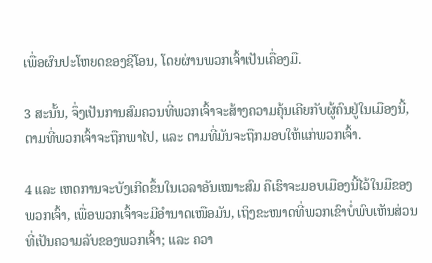ເພື່ອຜົນປະໂຫຍດຂອງຊີໂອນ, ໂດຍຜ່ານພວກເຈົ້າເປັນເຄື່ອງມື.

3 ສະນັ້ນ, ຈຶ່ງເປັນການສົມຄວນທີ່ພວກເຈົ້າຈະສ້າງຄວາມຄຸ້ນເຄີຍກັບຜູ້ຄົນຢູ່ໃນເມືອງນີ້, ຕາມທີ່ພວກເຈົ້າຈະຖືກພາໄປ, ແລະ ຕາມທີ່ມັນຈະຖືກມອບໃຫ້ແກ່ພວກເຈົ້າ.

4 ແລະ ເຫດການຈະບັງເກີດຂຶ້ນໃນເວລາອັນເໝາະສົມ ຄືເຮົາຈະມອບເມືອງນີ້ໄວ້ໃນມືຂອງພວກເຈົ້າ, ເພື່ອພວກເຈົ້າຈະມີອຳນາດເໜືອມັນ, ເຖິງຂະໜາດທີ່ພວກເຂົາບໍ່ພົບເຫັນສ່ວນທີ່ເປັນຄວາມລັບຂອງພວກເຈົ້າ; ແລະ ຄວາ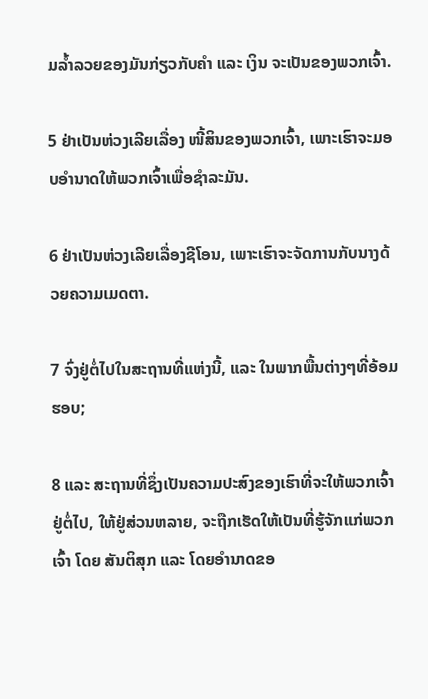ມລ້ຳລວຍຂອງມັນກ່ຽວກັບຄຳ ແລະ ເງິນ ຈະເປັນຂອງພວກເຈົ້າ.

5 ຢ່າເປັນຫ່ວງເລີຍເລື່ອງ ໜີ້ສິນຂອງພວກເຈົ້າ, ເພາະເຮົາຈະມອບອຳນາດໃຫ້ພວກເຈົ້າເພື່ອຊຳລະມັນ.

6 ຢ່າເປັນຫ່ວງເລີຍເລື່ອງຊີໂອນ, ເພາະເຮົາຈະຈັດການກັບນາງດ້ວຍຄວາມເມດຕາ.

7 ຈົ່ງຢູ່ຕໍ່ໄປໃນສະຖານທີ່ແຫ່ງນີ້, ແລະ ໃນພາກພື້ນຕ່າງໆທີ່ອ້ອມຮອບ;

8 ແລະ ສະຖານທີ່ຊຶ່ງເປັນຄວາມປະສົງຂອງເຮົາທີ່ຈະໃຫ້ພວກເຈົ້າຢູ່ຕໍ່ໄປ, ໃຫ້ຢູ່ສ່ວນຫລາຍ, ຈະຖືກເຮັດໃຫ້ເປັນທີ່ຮູ້ຈັກແກ່ພວກເຈົ້າ ໂດຍ ສັນຕິສຸກ ແລະ ໂດຍອຳນາດຂອ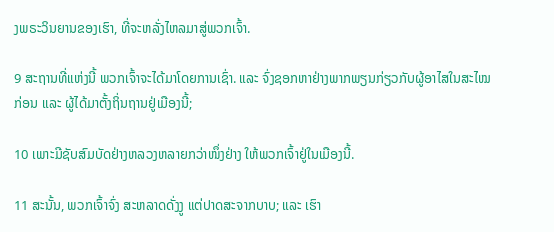ງພຣະວິນຍານຂອງເຮົາ, ທີ່ຈະຫລັ່ງໄຫລມາສູ່ພວກເຈົ້າ.

9 ສະຖານທີ່ແຫ່ງນີ້ ພວກເຈົ້າຈະໄດ້ມາໂດຍການເຊົ່າ. ແລະ ຈົ່ງຊອກຫາຢ່າງພາກພຽນກ່ຽວກັບຜູ້ອາໄສໃນສະໄໝກ່ອນ ແລະ ຜູ້ໄດ້ມາຕັ້ງຖິ່ນຖານຢູ່ເມືອງນີ້;

10 ເພາະມີຊັບສົມບັດຢ່າງຫລວງຫລາຍກວ່າໜຶ່ງຢ່າງ ໃຫ້ພວກເຈົ້າຢູ່ໃນເມືອງນີ້.

11 ສະນັ້ນ, ພວກເຈົ້າຈົ່ງ ສະຫລາດດັ່ງງູ ແຕ່ປາດສະຈາກບາບ; ແລະ ເຮົາ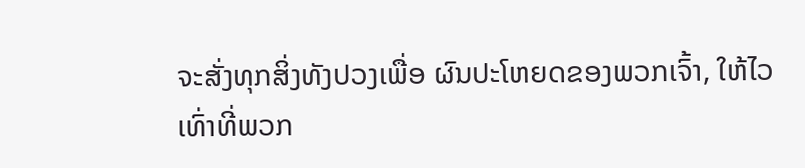ຈະສັ່ງທຸກສິ່ງທັງປວງເພື່ອ ຜົນປະໂຫຍດຂອງພວກເຈົ້າ, ໃຫ້ໄວເທົ່າທີ່ພວກ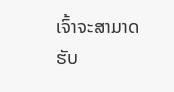ເຈົ້າຈະສາມາດຮັບ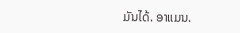ມັນໄດ້. ອາແມນ.